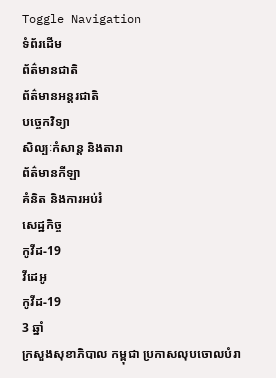Toggle Navigation
ទំព័រដើម
ព័ត៌មានជាតិ
ព័ត៌មានអន្តរជាតិ
បច្ចេកវិទ្យា
សិល្បៈកំសាន្ត និងតារា
ព័ត៌មានកីឡា
គំនិត និងការអប់រំ
សេដ្ឋកិច្ច
កូវីដ-19
វីដេអូ
កូវីដ-19
3 ឆ្នាំ
ក្រសួងសុខាភិបាល កម្ពុជា ប្រកាសលុបចោលបំរា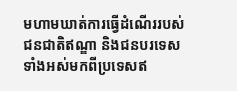មហាមឃាត់ការធ្វើដំណើររបស់ជនជាតិឥណ្ឌា និងជនបរទេសទាំងអស់មកពីប្រទេសឥ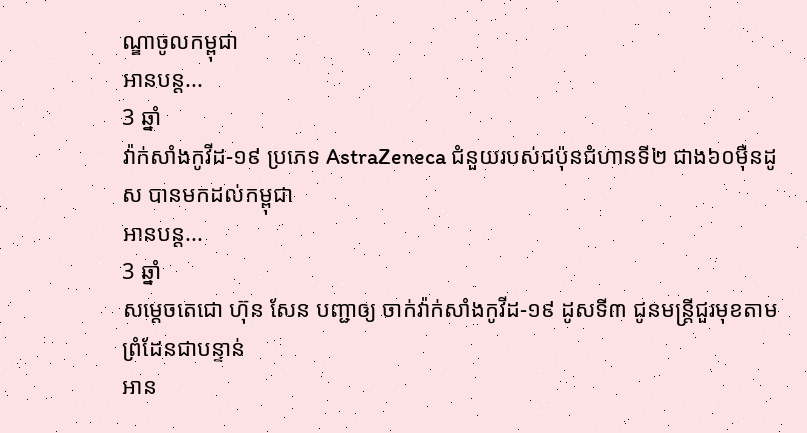ណ្ឌាចូលកម្ពុជា
អានបន្ត...
3 ឆ្នាំ
វ៉ាក់សាំងកូវីដ-១៩ ប្រភេទ AstraZeneca ជំនួយរបស់ជប៉ុនជំហានទី២ ជាង៦០ម៉ឺនដូស បានមកដល់កម្ពុជា
អានបន្ត...
3 ឆ្នាំ
សម្ដេចតេជោ ហ៊ុន សែន បញ្ជាឲ្យ ចាក់វ៉ាក់សាំងកូវីដ-១៩ ដូសទី៣ ជូនមន្ត្រីជួរមុខតាម ព្រំដែនជាបន្ទាន់
អាន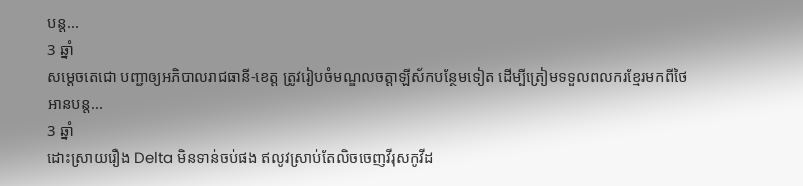បន្ត...
3 ឆ្នាំ
សម្ដេចតេជោ បញ្ជាឲ្យអភិបាលរាជធានី-ខេត្ត ត្រូវរៀបចំមណ្ឌលចត្តាឡីស័កបន្ថែមទៀត ដើម្បីត្រៀមទទួលពលករខ្មែរមកពីថៃ
អានបន្ត...
3 ឆ្នាំ
ដោះស្រាយរឿង Delta មិនទាន់ចប់ផង ឥលូវស្រាប់តែលិចចេញវីរុសកូវីដ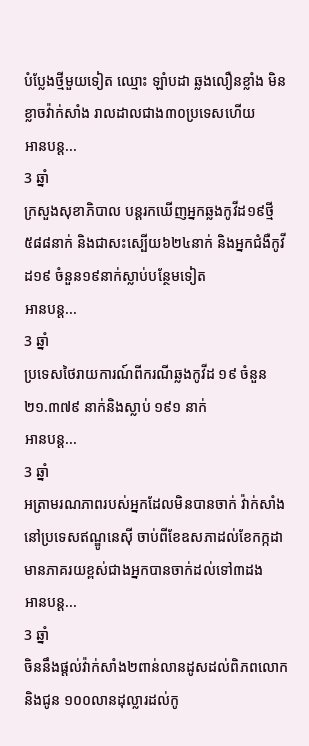បំប្លែងថ្មីមួយទៀត ឈ្មោះ ឡាំបដា ឆ្លងលឿនខ្លាំង មិនខ្លាចវ៉ាក់សាំង រាលដាលជាង៣០ប្រទេសហើយ
អានបន្ត...
3 ឆ្នាំ
ក្រសួងសុខាភិបាល បន្តរកឃើញអ្នកឆ្លងកូវីដ១៩ថ្មី ៥៨៨នាក់ និងជាសះស្បើយ៦២៤នាក់ និងអ្នកជំងឺកូវីដ១៩ ចំនួន១៩នាក់ស្លាប់បន្ថែមទៀត
អានបន្ត...
3 ឆ្នាំ
ប្រទេសថៃរាយការណ៍ពីករណីឆ្លងកូវីដ ១៩ ចំនួន ២១.៣៧៩ នាក់និងស្លាប់ ១៩១ នាក់
អានបន្ត...
3 ឆ្នាំ
អត្រាមរណភាពរបស់អ្នកដែលមិនបានចាក់ វ៉ាក់សាំងនៅប្រទេសឥណ្ឌូនេស៊ី ចាប់ពីខែឧសភាដល់ខែកក្កដា មានភាគរយខ្ពស់ជាងអ្នកបានចាក់ដល់ទៅ៣ដង
អានបន្ត...
3 ឆ្នាំ
ចិននឹងផ្តល់វ៉ាក់សាំង២ពាន់លានដូសដល់ពិភពលោក និងជូន ១០០លានដុល្លារដល់កូ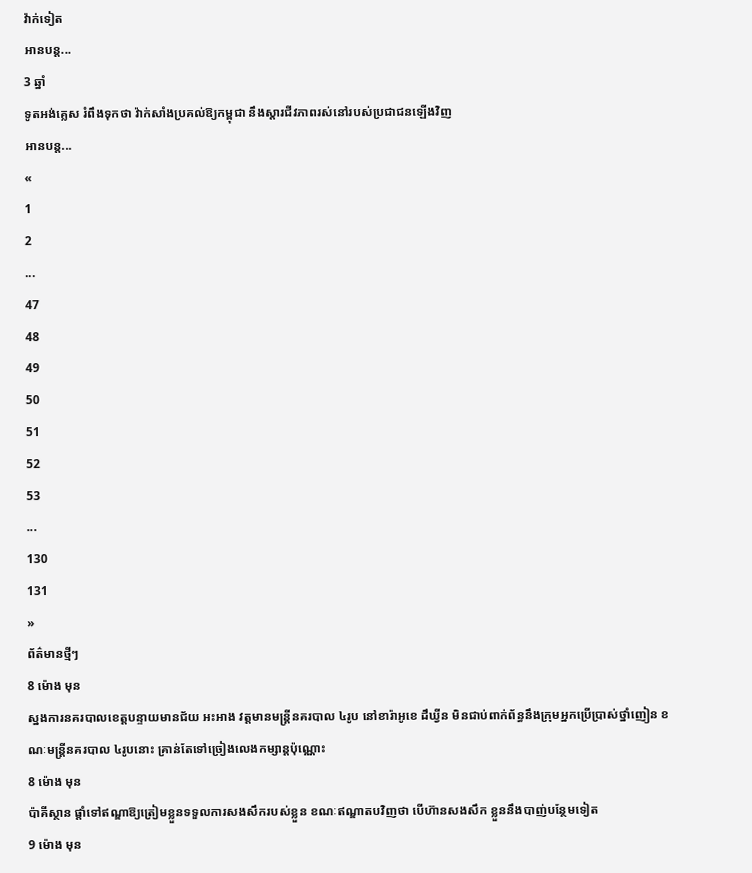វ៉ាក់ទៀត
អានបន្ត...
3 ឆ្នាំ
ទូតអង់គ្លេស រំពឹងទុកថា វ៉ាក់សាំងប្រគល់ឱ្យកម្ពុជា នឹងស្តារជីវភាពរស់នៅរបស់ប្រជាជនឡើងវិញ
អានបន្ត...
«
1
2
...
47
48
49
50
51
52
53
...
130
131
»
ព័ត៌មានថ្មីៗ
8 ម៉ោង មុន
ស្នងការនគរបាលខេត្តបន្ទាយមានជ័យ អះអាង វត្តមានមន្រ្តីនគរបាល ៤រូប នៅខារ៉ាអូខេ ដឹឃ្វីន មិនជាប់ពាក់ព័ន្ធនឹងក្រុមអ្នកប្រើប្រាស់ថ្នាំញៀន ខណៈមន្រ្តីនគរបាល ៤រូបនោះ គ្រាន់តែទៅច្រៀងលេងកម្សាន្តប៉ុណ្ណោះ
8 ម៉ោង មុន
ប៉ាគីស្ថាន ផ្តាំទៅឥណ្ឌាឱ្យត្រៀមខ្លួនទទួលការសងសឹករបស់ខ្លួន ខណៈឥណ្ឌាតបវិញថា បើហ៊ានសងសឹក ខ្លួននឹងបាញ់បន្ថែមទៀត
9 ម៉ោង មុន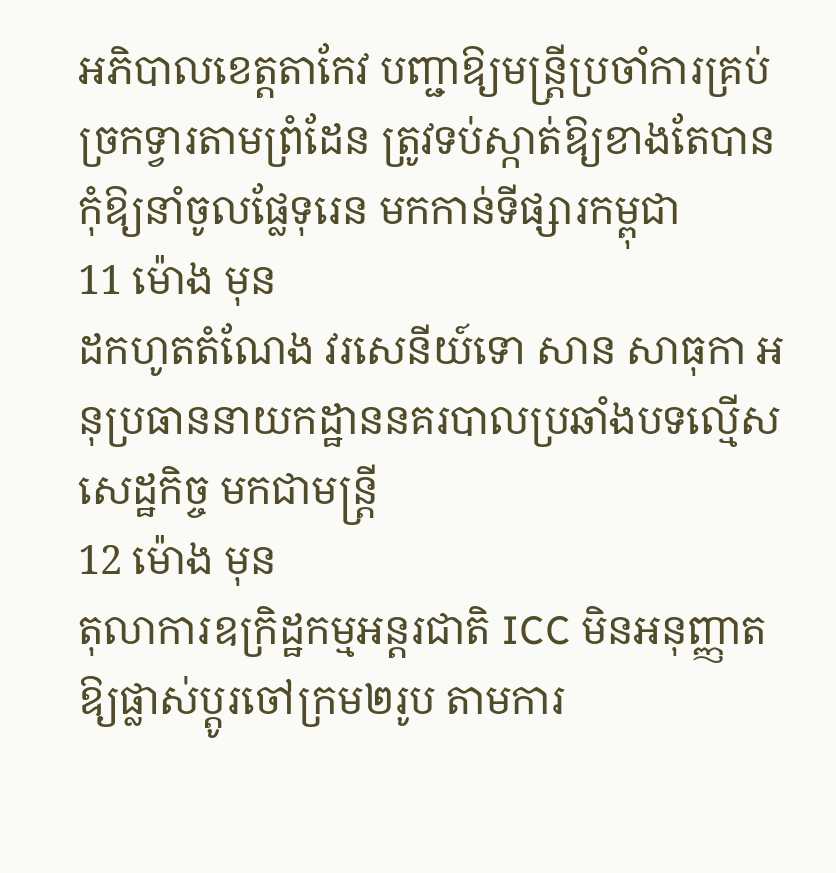អភិបាលខេត្តតាកែវ បញ្ជាឱ្យមន្រ្តីប្រចាំការគ្រប់ច្រកទ្វារតាមព្រំដែន ត្រូវទប់ស្កាត់ឱ្យខាងតែបាន កុំឱ្យនាំចូលផ្លែទុរេន មកកាន់ទីផ្សារកម្ពុជា
11 ម៉ោង មុន
ដកហូតតំណែង វរសេនីយ៍ទោ សាន សាធុកា អនុប្រធាននាយកដ្ឋាននគរបាលប្រឆាំងបទល្មើសសេដ្ឋកិច្ច មកជាមន្ដ្រី
12 ម៉ោង មុន
តុលាការឧក្រិដ្ឋកម្មអន្តរជាតិ ICC មិនអនុញ្ញាតឱ្យផ្លាស់ប្តូរចៅក្រម២រូប តាមការ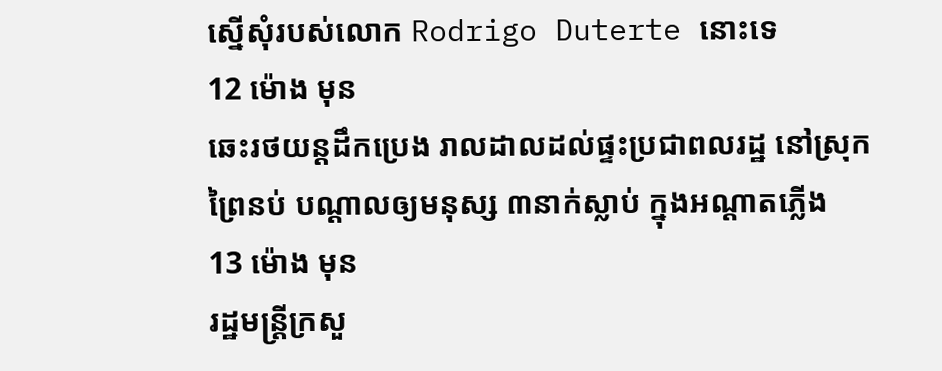ស្នើសុំរបស់លោក Rodrigo Duterte នោះទេ
12 ម៉ោង មុន
ឆេះរថយន្ដដឹកប្រេង រាលដាលដល់ផ្ទះប្រជាពលរដ្ឋ នៅស្រុកព្រៃនប់ បណ្ដាលឲ្យមនុស្ស ៣នាក់ស្លាប់ ក្នុងអណ្ដាតភ្លើង
13 ម៉ោង មុន
រដ្ឋមន្ដ្រីក្រសួ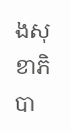ងសុខាភិបា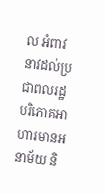ល អំពាវនាវដល់ប្រជាពលរដ្ឋ បរិភោគអាហារមានអនាម័យ និ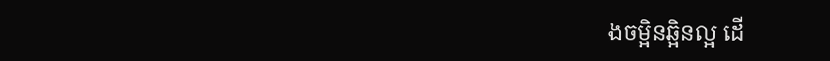ងចម្អិនឆ្អិនល្អ ដើ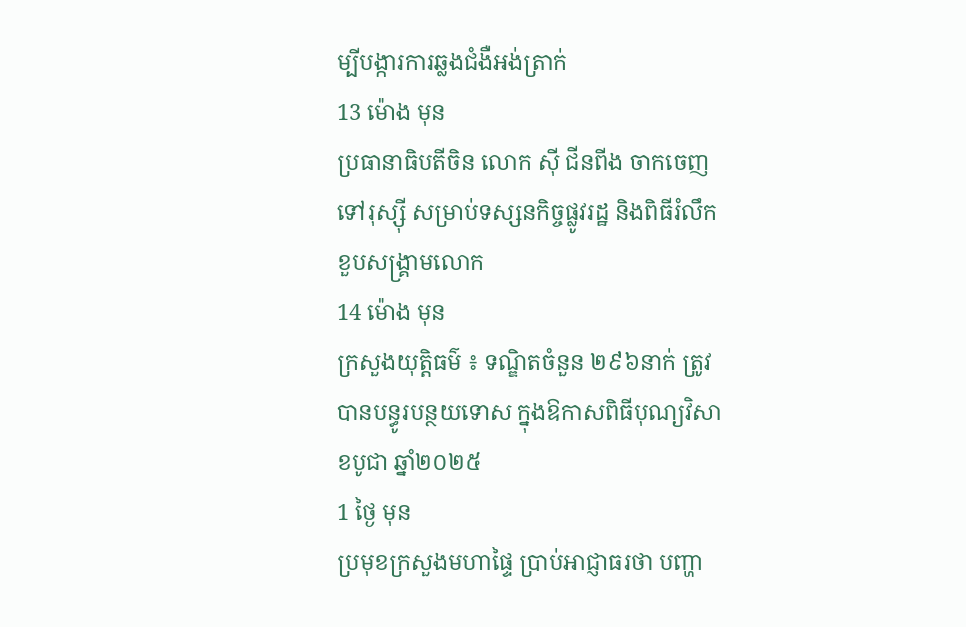ម្បីបង្ការការឆ្លងជំងឺអង់ត្រាក់
13 ម៉ោង មុន
ប្រធានាធិបតីចិន លោក ស៊ី ជីនពីង ចាកចេញទៅរុស្ស៊ី សម្រាប់ទស្សនកិច្ចផ្លូវរដ្ឋ និងពិធីរំលឹកខួបសង្គ្រាមលោក
14 ម៉ោង មុន
ក្រសួងយុត្តិធម៌ ៖ ទណ្ឌិតចំនួន ២៩៦នាក់ ត្រូវបានបន្ធូរបន្ថយទោស ក្នុងឱកាសពិធីបុណ្យវិសាខបូជា ឆ្នាំ២០២៥
1 ថ្ងៃ មុន
ប្រមុខក្រសួងមហាផ្ទៃ ប្រាប់អាជ្ញាធរថា បញ្ហា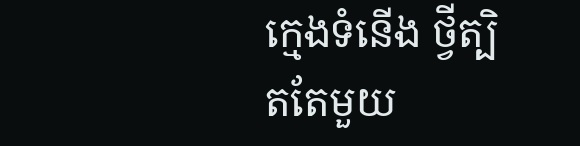ក្មេងទំនើង ថ្វីត្បិតតែមួយ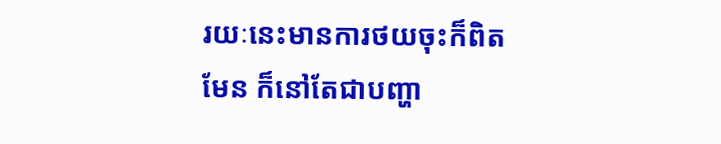រយៈនេះមានការថយចុះក៏ពិតមែន ក៏នៅតែជាបញ្ហា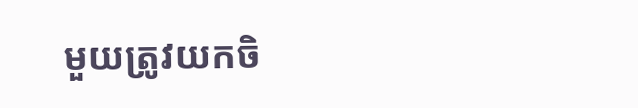មួយត្រូវយកចិ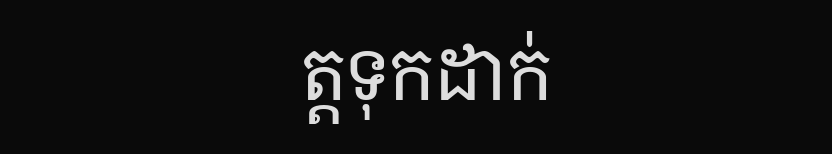ត្តទុកដាក់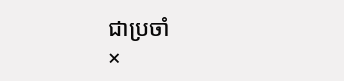ជាប្រចាំ
×